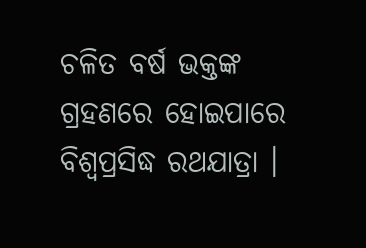ଚଳିତ ବର୍ଷ ଭକ୍ତଙ୍କ ଗ୍ରହଣରେ ହୋଇପାରେ ବିଶ୍ୱପ୍ରସିଦ୍ଧ ରଥଯାତ୍ରା ।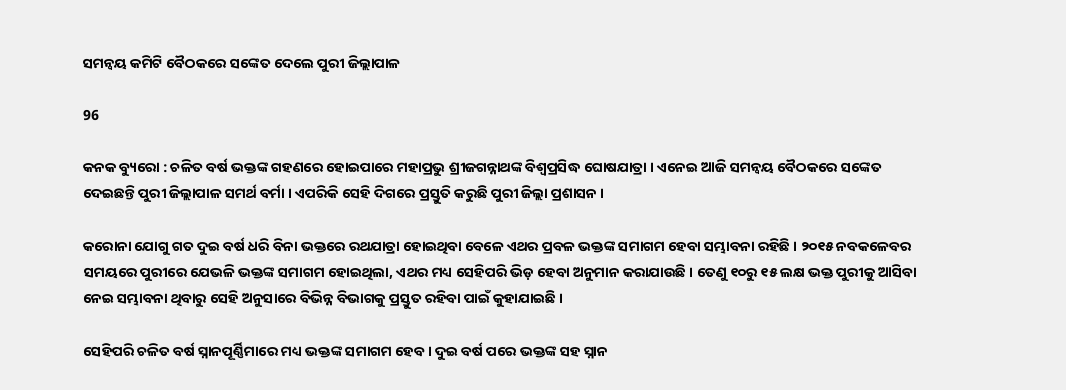ସମନ୍ୱୟ କମିଟି ବୈଠକରେ ସଙ୍କେତ ଦେଲେ ପୁରୀ ଜିଲ୍ଲାପାଳ

96

କନକ ବ୍ୟୁରୋ : ଚଳିତ ବର୍ଷ ଭକ୍ତଙ୍କ ଗହଣରେ ହୋଇପାରେ ମହାପ୍ରଭୁ ଶ୍ରୀଜଗନ୍ନାଥଙ୍କ ବିଶ୍ୱପ୍ରସିଦ୍ଧ ଘୋଷଯାତ୍ରା । ଏନେଇ ଆଜି ସମନ୍ୱୟ ବୈଠକରେ ସଙ୍କେତ ଦେଇଛନ୍ତି ପୁରୀ ଜିଲ୍ଲାପାଳ ସମର୍ଥ ବର୍ମା । ଏପରିକି ସେହି ଦିଗରେ ପ୍ରସ୍ତୁତି କରୁଛି ପୁରୀ ଜିଲ୍ଲା ପ୍ରଶାସନ ।

କରୋନା ଯୋଗୁ ଗତ ଦୁଇ ବର୍ଷ ଧରି ବିନା ଭକ୍ତରେ ରଥଯାତ୍ରା ହୋଇଥିବା ବେଳେ ଏଥର ପ୍ରବଳ ଭକ୍ତଙ୍କ ସମାଗମ ହେବା ସମ୍ଭାବନା ରହିଛି । ୨୦୧୫ ନବକଳେବର ସମୟରେ ପୁରୀରେ ଯେଭଳି ଭକ୍ତଙ୍କ ସମାଗମ ହୋଇଥିଲା, ଏଥର ମଧ୍ୟ ସେହିପରି ଭିଡ଼ ହେବା ଅନୁମାନ କରାଯାଉଛି । ତେଣୁ ୧୦ରୁ ୧୫ ଲକ୍ଷ ଭକ୍ତ ପୁରୀକୁ ଆସିବା ନେଇ ସମ୍ଭାବନା ଥିବାରୁ ସେହି ଅନୁସାରେ ବିଭିନ୍ନ ବିଭାଗକୁ ପ୍ରସ୍ତୁତ ରହିବା ପାଇଁ କୁହାଯାଇଛି ।

ସେହିପରି ଚଳିତ ବର୍ଷ ସ୍ନାନପୂର୍ଣ୍ଣିମାରେ ମଧ୍ୟ ଭକ୍ତଙ୍କ ସମାଗମ ହେବ । ଦୁଇ ବର୍ଷ ପରେ ଭକ୍ତଙ୍କ ସହ ସ୍ନାନ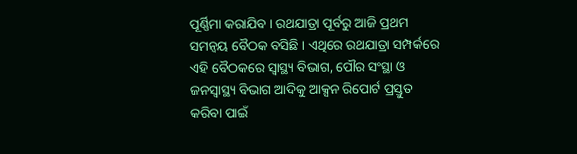ପୂର୍ଣ୍ଣିମା କରାଯିବ । ରଥଯାତ୍ରା ପୂର୍ବରୁ ଆଜି ପ୍ରଥମ  ସମନ୍ୱୟ ବୈଠକ ବସିଛି । ଏଥିରେ ରଥଯାତ୍ରା ସମ୍ପର୍କରେ ଏହି ବୈଠକରେ ସ୍ୱାସ୍ଥ୍ୟ ବିଭାଗ, ପୌର ସଂସ୍ଥା ଓ ଜନସ୍ୱାସ୍ଥ୍ୟ ବିଭାଗ ଆଦିକୁ ଆକ୍ସନ ରିପୋର୍ଟ ପ୍ରସ୍ତୁତ କରିବା ପାଇଁ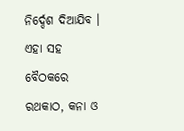ନିର୍ଦ୍ଦେଶ ଦିଆଯିବ । ଏହା ସହ ବୈଠକରେ ରଥକାଠ, କନା ଓ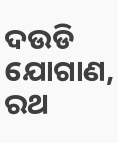ଦଉଡି ଯୋଗାଣ, ରଥ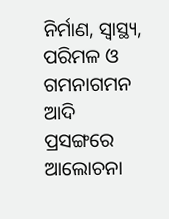ନିର୍ମାଣ, ସ୍ୱାସ୍ଥ୍ୟ, ପରିମଳ ଓ ଗମନାଗମନ ଆଦି ପ୍ରସଙ୍ଗରେ ଆଲୋଚନା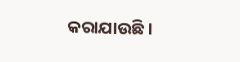କରାଯାଉଛି ।